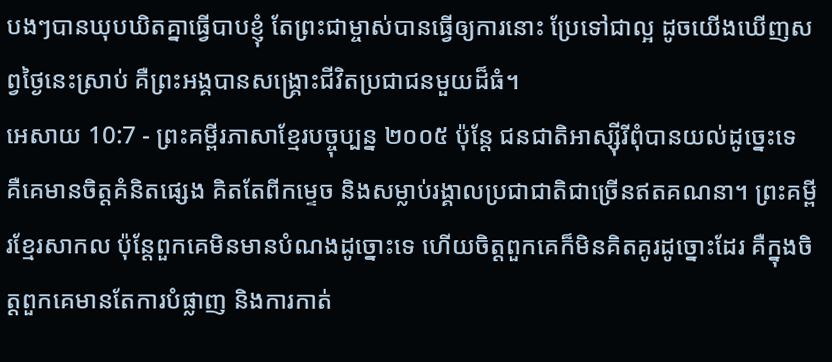បងៗបានឃុបឃិតគ្នាធ្វើបាបខ្ញុំ តែព្រះជាម្ចាស់បានធ្វើឲ្យការនោះ ប្រែទៅជាល្អ ដូចយើងឃើញសព្វថ្ងៃនេះស្រាប់ គឺព្រះអង្គបានសង្គ្រោះជីវិតប្រជាជនមួយដ៏ធំ។
អេសាយ 10:7 - ព្រះគម្ពីរភាសាខ្មែរបច្ចុប្បន្ន ២០០៥ ប៉ុន្តែ ជនជាតិអាស្ស៊ីរីពុំបានយល់ដូច្នេះទេ គឺគេមានចិត្តគំនិតផ្សេង គិតតែពីកម្ទេច និងសម្លាប់រង្គាលប្រជាជាតិជាច្រើនឥតគណនា។ ព្រះគម្ពីរខ្មែរសាកល ប៉ុន្តែពួកគេមិនមានបំណងដូច្នោះទេ ហើយចិត្តពួកគេក៏មិនគិតគូរដូច្នោះដែរ គឺក្នុងចិត្តពួកគេមានតែការបំផ្លាញ និងការកាត់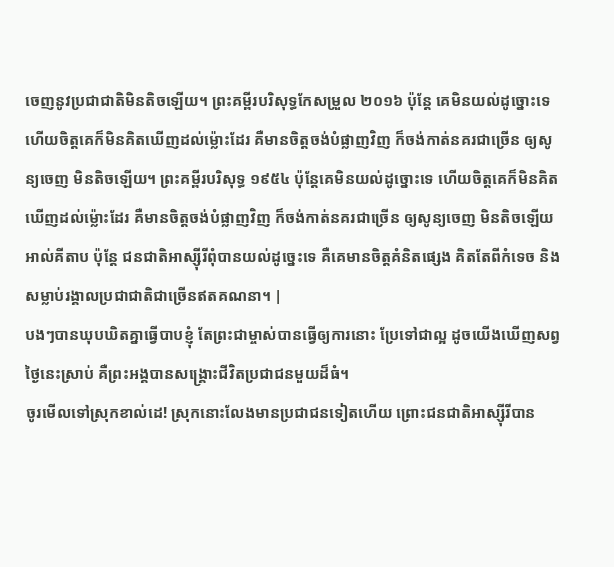ចេញនូវប្រជាជាតិមិនតិចឡើយ។ ព្រះគម្ពីរបរិសុទ្ធកែសម្រួល ២០១៦ ប៉ុន្តែ គេមិនយល់ដូច្នោះទេ ហើយចិត្តគេក៏មិនគិតឃើញដល់ម៉្លោះដែរ គឺមានចិត្តចង់បំផ្លាញវិញ ក៏ចង់កាត់នគរជាច្រើន ឲ្យសូន្យចេញ មិនតិចឡើយ។ ព្រះគម្ពីរបរិសុទ្ធ ១៩៥៤ ប៉ុន្តែគេមិនយល់ដូច្នោះទេ ហើយចិត្តគេក៏មិនគិតឃើញដល់ម៉្លោះដែរ គឺមានចិត្តចង់បំផ្លាញវិញ ក៏ចង់កាត់នគរជាច្រើន ឲ្យសូន្យចេញ មិនតិចឡើយ អាល់គីតាប ប៉ុន្តែ ជនជាតិអាស្ស៊ីរីពុំបានយល់ដូច្នេះទេ គឺគេមានចិត្តគំនិតផ្សេង គិតតែពីកំទេច និងសម្លាប់រង្គាលប្រជាជាតិជាច្រើនឥតគណនា។ |
បងៗបានឃុបឃិតគ្នាធ្វើបាបខ្ញុំ តែព្រះជាម្ចាស់បានធ្វើឲ្យការនោះ ប្រែទៅជាល្អ ដូចយើងឃើញសព្វថ្ងៃនេះស្រាប់ គឺព្រះអង្គបានសង្គ្រោះជីវិតប្រជាជនមួយដ៏ធំ។
ចូរមើលទៅស្រុកខាល់ដេ! ស្រុកនោះលែងមានប្រជាជនទៀតហើយ ព្រោះជនជាតិអាស្ស៊ីរីបាន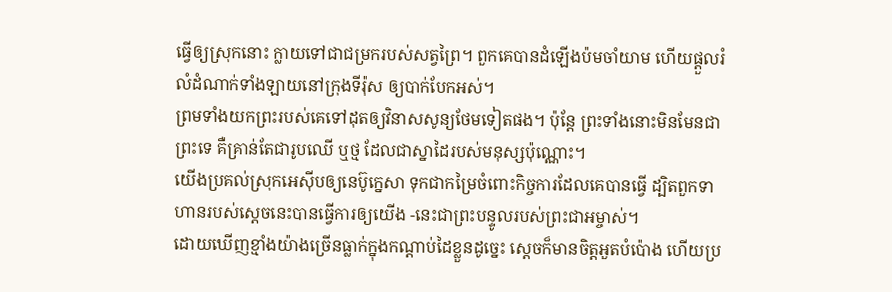ធ្វើឲ្យស្រុកនោះ ក្លាយទៅជាជម្រករបស់សត្វព្រៃ។ ពួកគេបានដំឡើងប៉មចាំយាម ហើយផ្ដួលរំលំដំណាក់ទាំងឡាយនៅក្រុងទីរ៉ុស ឲ្យបាក់បែកអស់។
ព្រមទាំងយកព្រះរបស់គេទៅដុតឲ្យវិនាសសូន្យថែមទៀតផង។ ប៉ុន្តែ ព្រះទាំងនោះមិនមែនជាព្រះទេ គឺគ្រាន់តែជារូបឈើ ឬថ្ម ដែលជាស្នាដៃរបស់មនុស្សប៉ុណ្ណោះ។
យើងប្រគល់ស្រុកអេស៊ីបឲ្យនេប៊ូក្នេសា ទុកជាកម្រៃចំពោះកិច្ចការដែលគេបានធ្វើ ដ្បិតពួកទាហានរបស់ស្ដេចនេះបានធ្វើការឲ្យយើង -នេះជាព្រះបន្ទូលរបស់ព្រះជាអម្ចាស់។
ដោយឃើញខ្មាំងយ៉ាងច្រើនធ្លាក់ក្នុងកណ្ដាប់ដៃខ្លួនដូច្នេះ ស្ដេចក៏មានចិត្តអួតបំប៉ោង ហើយប្រ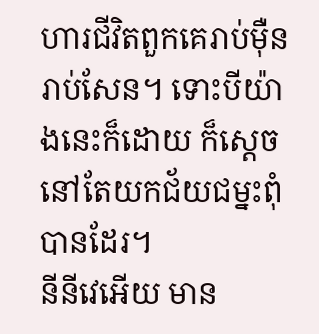ហារជីវិតពួកគេរាប់ម៉ឺនរាប់សែន។ ទោះបីយ៉ាងនេះក៏ដោយ ក៏ស្ដេចនៅតែយកជ័យជម្នះពុំបានដែរ។
នីនីវេអើយ មាន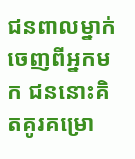ជនពាលម្នាក់ចេញពីអ្នកមក ជននោះគិតគូរគម្រោ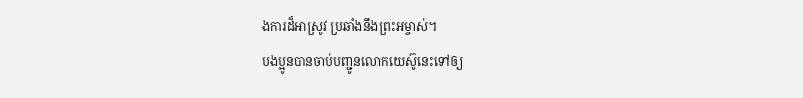ងការដ៏អាស្រូវ ប្រឆាំងនឹងព្រះអម្ចាស់។
បងប្អូនបានចាប់បញ្ជូនលោកយេស៊ូនេះទៅឲ្យ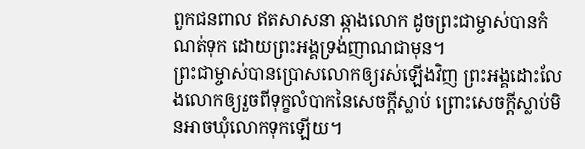ពួកជនពាល ឥតសាសនា ឆ្កាងលោក ដូចព្រះជាម្ចាស់បានកំណត់ទុក ដោយព្រះអង្គទ្រង់ញាណជាមុន។
ព្រះជាម្ចាស់បានប្រោសលោកឲ្យរស់ឡើងវិញ ព្រះអង្គដោះលែងលោកឲ្យរួចពីទុក្ខលំបាកនៃសេចក្ដីស្លាប់ ព្រោះសេចក្ដីស្លាប់មិនអាចឃុំលោកទុកឡើយ។